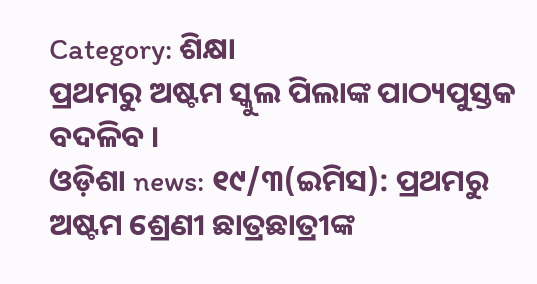Category: ଶିକ୍ଷା
ପ୍ରଥମରୁ ଅଷ୍ଟମ ସ୍କୁଲ ପିଲାଙ୍କ ପାଠ୍ୟପୁସ୍ତକ ବଦଳିବ ।
ଓଡ଼ିଶା news: ୧୯/୩(ଇମିସ): ପ୍ରଥମରୁ ଅଷ୍ଟମ ଶ୍ରେଣୀ ଛାତ୍ରଛାତ୍ରୀଙ୍କ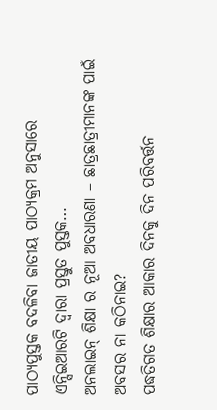ପାଠ୍ୟପୁସ୍ତକ ବଦଳିବା ଜାତୀୟ ପାଠ୍ୟକ୍ରମ ଅନୁସାରେ ଏନ୍ସିଇଆରଟି ଦ୍ବାରା ପ୍ରସ୍ତୁତ ପୁସ୍ତକ…
ଅନଲାଇନ୍ ଶିକ୍ଷା ର ନୂଆ ଅବଧାରଣା – ଛାତ୍ରଛାତ୍ରୀମାନଙ୍କ ପାଇଁ ଅବସର ନା କଠିନାଇ?
ପଦ୍ଧତିଗତ ଶିକ୍ଷାର ଆକାର ଦିନକୁ ଦିନ ପରିବର୍ତ୍ତନ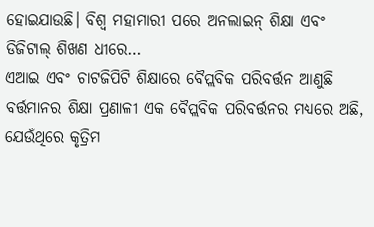ହୋଇଯାଉଛି। ବିଶ୍ଵ ମହାମାରୀ ପରେ ଅନଲାଇନ୍ ଶିକ୍ଷା ଏବଂ ଡିଜିଟାଲ୍ ଶିଖଣ ଧୀରେ…
ଏଆଇ ଏବଂ ଚାଟଜିପିଟି ଶିକ୍ଷାରେ ବୈପ୍ଲବିକ ପରିବର୍ତ୍ତନ ଆଣୁଛି
ବର୍ତ୍ତମାନର ଶିକ୍ଷା ପ୍ରଣାଳୀ ଏକ ବୈପ୍ଲବିକ ପରିବର୍ତ୍ତନର ମଧ୍ୟରେ ଅଛି, ଯେଉଁଥିରେ କୃତ୍ରିମ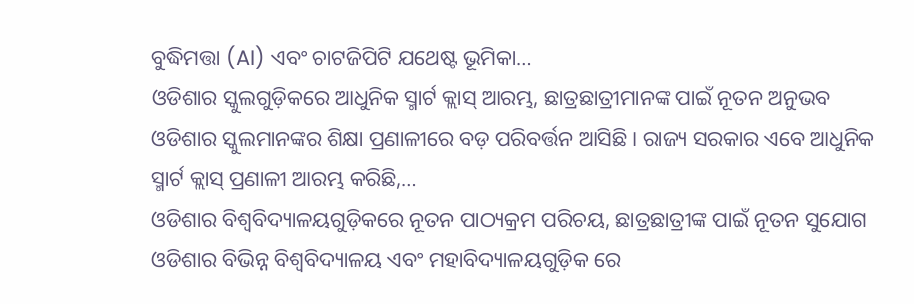ବୁଦ୍ଧିମତ୍ତା (AI) ଏବଂ ଚାଟଜିପିଟି ଯଥେଷ୍ଟ ଭୂମିକା…
ଓଡିଶାର ସ୍କୁଲଗୁଡ଼ିକରେ ଆଧୁନିକ ସ୍ମାର୍ଟ କ୍ଲାସ୍ ଆରମ୍ଭ, ଛାତ୍ରଛାତ୍ରୀମାନଙ୍କ ପାଇଁ ନୂତନ ଅନୁଭବ
ଓଡିଶାର ସ୍କୁଲମାନଙ୍କର ଶିକ୍ଷା ପ୍ରଣାଳୀରେ ବଡ଼ ପରିବର୍ତ୍ତନ ଆସିଛି। ରାଜ୍ୟ ସରକାର ଏବେ ଆଧୁନିକ ସ୍ମାର୍ଟ କ୍ଲାସ୍ ପ୍ରଣାଳୀ ଆରମ୍ଭ କରିଛି,…
ଓଡିଶାର ବିଶ୍ୱବିଦ୍ୟାଳୟଗୁଡ଼ିକରେ ନୂତନ ପାଠ୍ୟକ୍ରମ ପରିଚୟ, ଛାତ୍ରଛାତ୍ରୀଙ୍କ ପାଇଁ ନୂତନ ସୁଯୋଗ
ଓଡିଶାର ବିଭିନ୍ନ ବିଶ୍ୱବିଦ୍ୟାଳୟ ଏବଂ ମହାବିଦ୍ୟାଳୟଗୁଡ଼ିକ ରେ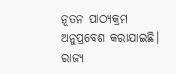ନୂତନ ପାଠ୍ୟକ୍ରମ ଅନୁପ୍ରବେଶ କରାଯାଇଛି। ରାଜ୍ୟ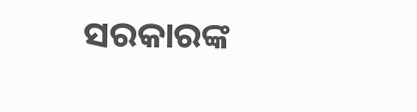ସରକାରଙ୍କ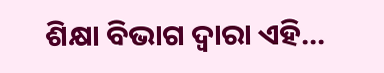ଶିକ୍ଷା ବିଭାଗ ଦ୍ୱାରା ଏହି…